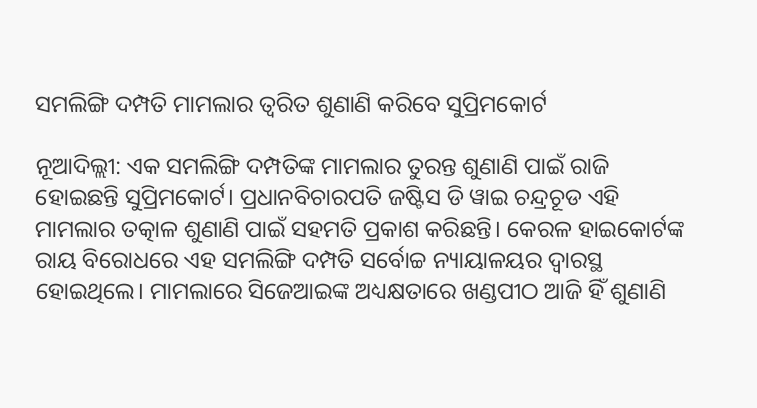ସମଲିଙ୍ଗି ଦମ୍ପତି ମାମଲାର ତ୍ବରିତ ଶୁଣାଣି କରିବେ ସୁପ୍ରିମକୋର୍ଟ

ନୂଆଦିଲ୍ଲୀ: ଏକ ସମଲିଙ୍ଗି ଦମ୍ପତିଙ୍କ ମାମଲାର ତୁରନ୍ତ ଶୁଣାଣି ପାଇଁ ରାଜି ହୋଇଛନ୍ତି ସୁପ୍ରିମକୋର୍ଟ। ପ୍ରଧାନବିଚାରପତି ଜଷ୍ଟିସ ଡି ୱାଇ ଚନ୍ଦ୍ରଚୂଡ ଏହି ମାମଲାର ତତ୍କାଳ ଶୁଣାଣି ପାଇଁ ସହମତି ପ୍ରକାଶ କରିଛନ୍ତି। କେରଳ ହାଇକୋର୍ଟଙ୍କ ରାୟ ବିରୋଧରେ ଏହ ସମଲିଙ୍ଗି ଦମ୍ପତି ସର୍ବୋଚ୍ଚ ନ୍ୟାୟାଳୟର ଦ୍ବାରସ୍ଥ ହୋଇଥିଲେ। ମାମଲାରେ ସିଜେଆଇଙ୍କ ଅଧ୍ୟକ୍ଷତାରେ ଖଣ୍ଡପୀଠ ଆଜି ହିଁ ଶୁଣାଣି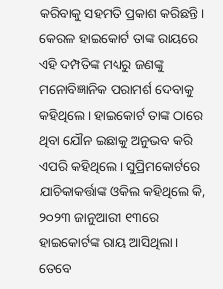କରିବାକୁ ସହମତି ପ୍ରକାଶ କରିଛନ୍ତି।
କେରଳ ହାଇକୋର୍ଟ ତାଙ୍କ ରାୟରେ ଏହି ଦମ୍ପତିଙ୍କ ମଧ୍ୟରୁ ଜଣଙ୍କୁ ମନୋବିଜ୍ଞାନିକ ପରାମର୍ଶ ଦେବାକୁ କହିଥିଲେ। ହାଇକୋର୍ଟ ତାଙ୍କ ଠାରେ ଥିବା ଯୌନ ଇଛାକୁ ଅନୁଭବ କରି ଏପରି କହିଥିଲେ। ସୁପ୍ରିମକୋର୍ଟରେ ଯାଚିକାକର୍ତ୍ତାଙ୍କ ଓକିଲ କହିଥିଲେ କି, ୨୦୨୩ ଜାନୁଆରୀ ୧୩ରେ ହାଇକୋର୍ଟଙ୍କ ରାୟ ଆସିଥିଲା।
ତେବେ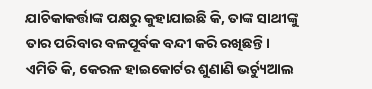ଯାଚିକାକର୍ତ୍ତାଙ୍କ ପକ୍ଷରୁ କୁହାଯାଇଛି କି, ତାଙ୍କ ସାଥୀଙ୍କୁ ତାର ପରିବାର ବଳପୂର୍ବକ ବନ୍ଦୀ କରି ରଖିଛନ୍ତି। ଏମିତି କି, କେରଳ ହାଇକୋର୍ଟର ଶୁଣାଣି ଭର୍ଚ୍ୟୁଆଲ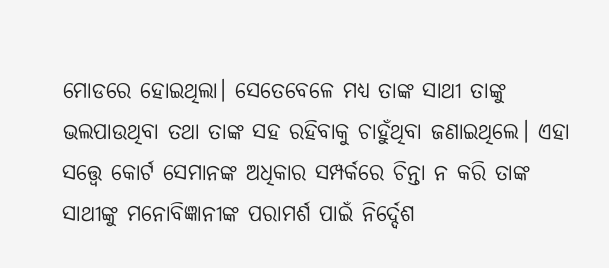ମୋଡରେ ହୋଇଥିଲା। ସେତେବେଳେ ମଧ୍ୟ ତାଙ୍କ ସାଥୀ ତାଙ୍କୁ ଭଲପାଉଥିବା ତଥା ତାଙ୍କ ସହ ରହିବାକୁ ଚାହୁଁଥିବା ଜଣାଇଥିଲେ। ଏହା ସତ୍ତ୍ବେ କୋର୍ଟ ସେମାନଙ୍କ ଅଧିକାର ସମ୍ପର୍କରେ ଚିନ୍ତା ନ କରି ତାଙ୍କ ସାଥୀଙ୍କୁ ମନୋବିଜ୍ଞାନୀଙ୍କ ପରାମର୍ଶ ପାଇଁ ନିର୍ଦ୍ଦେଶ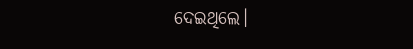ଦେଇଥିଲେ।